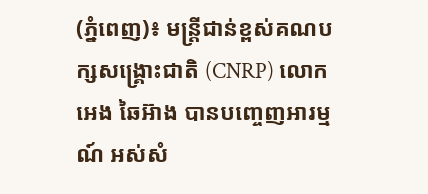(ភ្នំពេញ)៖ មន្ត្រីជាន់ខ្ពស់គណបក្សសង្គ្រោះជាតិ (CNRP) លោក អេង ឆៃអ៊ាង បានបញ្ចេញអារម្មណ៍ អស់សំ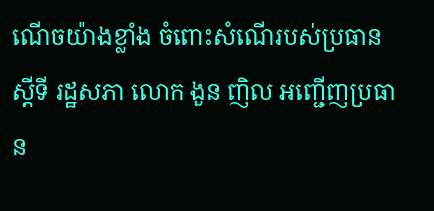ណើចយ៉ាងខ្លាំង ចំពោះសំណើរបស់ប្រធានស្តីទី រដ្ឋសភា លោក ងួន ញិល អញ្ជើញប្រធាន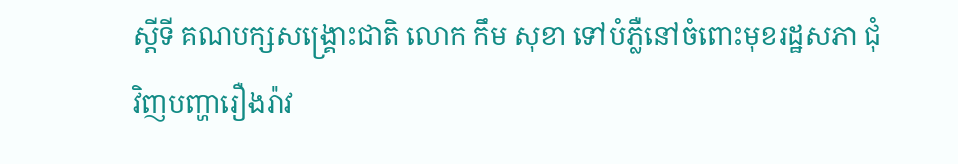ស្តីទី គណបក្សសង្គ្រោះជាតិ លោក កឹម សុខា ទៅបំភ្លឺនៅចំពោះមុខរដ្ឋសភា ជុំវិញបញ្ហារឿងរ៉ាវ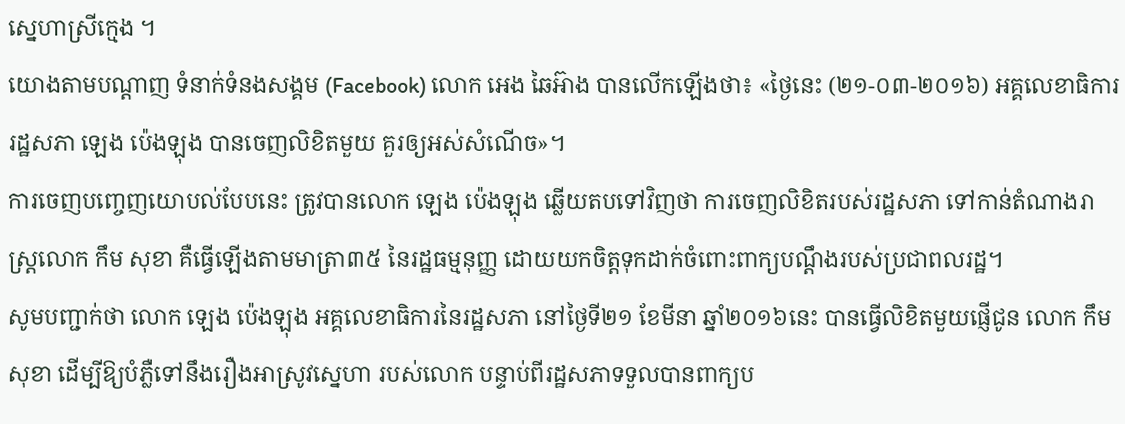ស្នេហាស្រីក្មេង ។
យោងតាមបណ្ដាញ ទំនាក់ទំនងសង្គម (Facebook) លោក អេង ឆៃអ៊ាង បានលើកឡើងថា៖ «ថ្ងៃនេះ (២១-០៣-២០១៦) អគ្គលេខាធិការរដ្ឋសភា ឡេង ប៉េងឡុង បានចេញលិខិតមួយ គួរឲ្យអស់សំណើច»។
ការចេញបញ្ចេញយោបល់បែបនេះ ត្រូវបានលោក ឡេង ប៉េងឡុង ឆ្លើយតបទៅវិញថា ការចេញលិខិតរបស់រដ្ឋសភា ទៅកាន់តំណាងរាស្រ្តលោក កឹម សុខា គឺធ្វើឡើងតាមមាត្រា៣៥ នៃរដ្ឋធម្មនុញ្ញ ដោយយកចិត្តទុកដាក់ចំពោះពាក្យបណ្តឹងរបស់ប្រជាពលរដ្ឋ។
សូមបញ្ជាក់ថា លោក ឡេង ប៉េងឡុង អគ្គលេខាធិការនៃរដ្ឋសភា នៅថ្ងៃទី២១ ខែមីនា ឆ្នាំ២០១៦នេះ បានធ្វើលិខិតមួយផ្ញើជូន លោក កឹម សុខា ដើម្បីឱ្យបំភ្លឺទៅនឹងរឿងអាស្រូវស្នេហា របស់លោក បន្ទាប់ពីរដ្ឋសភាទទួលបានពាក្យប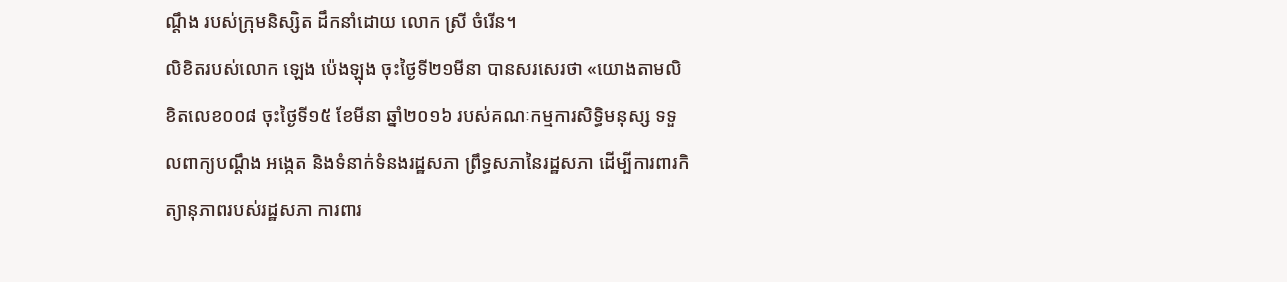ណ្តឹង របស់ក្រុមនិស្សិត ដឹកនាំដោយ លោក ស្រី ចំរើន។
លិខិតរបស់លោក ឡេង ប៉េងឡុង ចុះថ្ងៃទី២១មីនា បានសរសេរថា «យោងតាមលិខិតលេខ០០៨ ចុះថ្ងៃទី១៥ ខែមីនា ឆ្នាំ២០១៦ របស់គណៈកម្មការសិទ្ធិមនុស្ស ទទួលពាក្យបណ្តឹង អង្កេត និងទំនាក់ទំនងរដ្ឋសភា ព្រឹទ្ធសភានៃរដ្ឋសភា ដើម្បីការពារកិត្យានុភាពរបស់រដ្ឋសភា ការពារ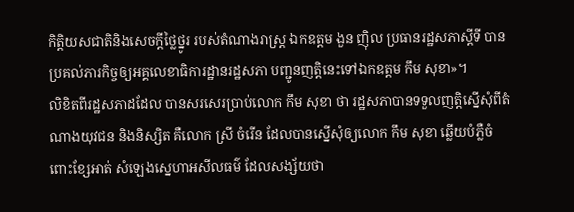កិត្តិយសជាតិនិងសេចក្តីថ្លៃថ្នូរ របស់តំណាងរាស្ត្រ ឯកឧត្តម ងួន ញ៉ិល ប្រធានរដ្ឋសភាស្តីទី បានប្រគល់ភារកិច្ចឲ្យអគ្គលេខាធិការដ្ឋានរដ្ឋសភា បញ្ជូនញត្តិនេះទៅឯកឧត្តម កឹម សុខា»។
លិខិតពីរដ្ឋសភាដដែល បានសរសេរប្រាប់លោក កឹម សុខា ថា រដ្ឋសភាបានទទួលញត្តិស្នើសុំពីតំណាងយុវជន និងនិស្សិត គឺលោក ស្រី ចំរើន ដែលបានស្នើសុំឲ្យលោក កឹម សុខា ឆ្លើយបំភ្លឺចំពោះខ្សែអាត់ សំឡេងស្នេហាអសីលធម៌ ដែលសង្ស័យថា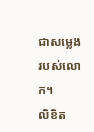ជាសម្លេងរបស់លោក។
លិខិត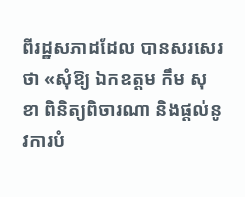ពីរដ្ឋសភាដដែល បានសរសេរថា «សុំឱ្យ ឯកឧត្តម កឹម សុខា ពិនិត្យពិចារណា និងផ្តល់នូវការបំ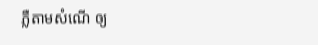ភ្លឺតាមសំណើ ឲ្យ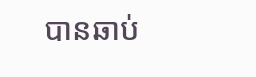បានឆាប់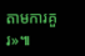តាមការគួរ»៕